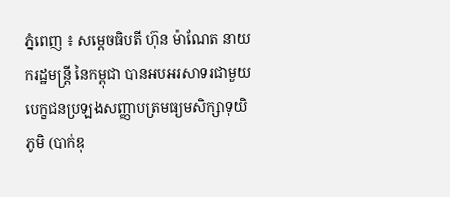ភ្នំពេញ ៖ សម្ដេចធិបតី ហ៊ុន ម៉ាណែត នាយករដ្ឋមន្ដ្រី នៃកម្ពុជា បានអបអរសាទរជាមួយ បេក្ខជនប្រឡងសញ្ញាបត្រមធ្យមសិក្សាទុយិភូមិ (បាក់ឌុ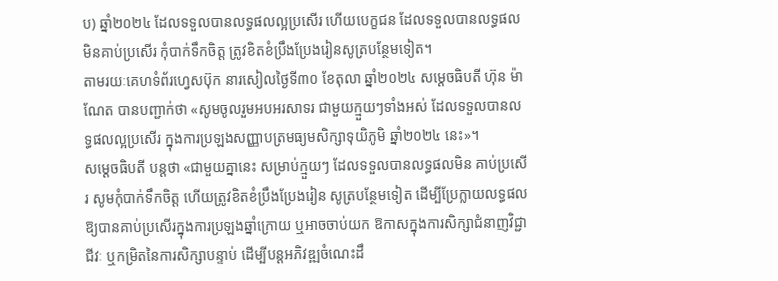ប) ឆ្នាំ២០២៤ ដែលទទួលបានលទ្ធផលល្អប្រសើរ ហេីយបេក្ខជន ដែលទទួលបានលទ្ធផលមិនគាប់ប្រសើរ កុំបាក់ទឹកចិត្ត ត្រូវខិតខំប្រឹងប្រែងរៀនសូត្របន្ថែមទៀត។
តាមរយៈគេហទំព័រហ្វេសប៊ុក នារសៀលថ្ងៃទី៣០ ខែតុលា ឆ្នាំ២០២៤ សម្ដេចធិបតី ហ៊ុន ម៉ាណែត បានបញ្ជាក់ថា «សូមចូលរួមអបអរសាទរ ជាមួយក្មួយៗទាំងអស់ ដែលទទួលបានលទ្ធផលល្អប្រសើរ ក្នុងការប្រឡងសញ្ញាបត្រមធ្យមសិក្សាទុយិភូមិ ឆ្នាំ២០២៤ នេះ»។
សម្ដេចធិបតី បន្ដថា «ជាមួយគ្នានេះ សម្រាប់ក្មួយៗ ដែលទទួលបានលទ្ធផលមិន គាប់ប្រសើរ សូមកុំបាក់ទឹកចិត្ត ហើយត្រូវខិតខំប្រឹងប្រែងរៀន សូត្របន្ថែមទៀត ដើម្បីប្រែក្លាយលទ្ធផលឱ្យបានគាប់ប្រសើរក្នុងការប្រឡងឆ្នាំក្រោយ ឬអាចចាប់យក ឱកាសក្នុងការសិក្សាជំនាញវិជ្ជាជីវៈ ឬកម្រិតនៃការសិក្សាបន្ទាប់ ដើម្បីបន្តអភិវឌ្ឍចំណេះដឹ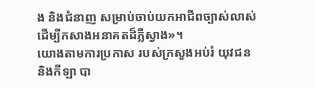ង និងជំនាញ សម្រាប់ចាប់យកអាជីពច្បាស់លាស់ ដើម្បីកសាងអនាគតដ៏ភ្លឺស្វាង»។
យោងតាមការប្រកាស របស់ក្រសួងអប់រំ យុវជន និងកីឡា បា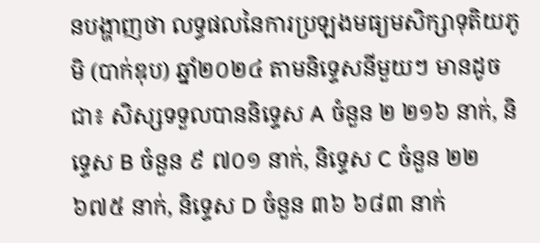នបង្ហាញថា លទ្ធផលនៃការប្រឡងមធ្យមសិក្សាទុតិយភូមិ (បាក់ឌុប) ឆ្នាំ២០២៤ តាមនិទ្ទេសនីមួយៗ មានដូចជា៖ សិស្សទទួលបាននិទ្ទេស A ចំនួន ២ ២១៦ នាក់, និទ្ទេស B ចំនួន ៩ ៧០១ នាក់, និទ្ទេស C ចំនួន ២២ ៦៧៥ នាក់, និទ្ទេស D ចំនួន ៣៦ ៦៨៣ នាក់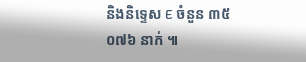និងនិទ្ទេស E ចំនួន ៣៥ ០៧៦ នាក់ ៕